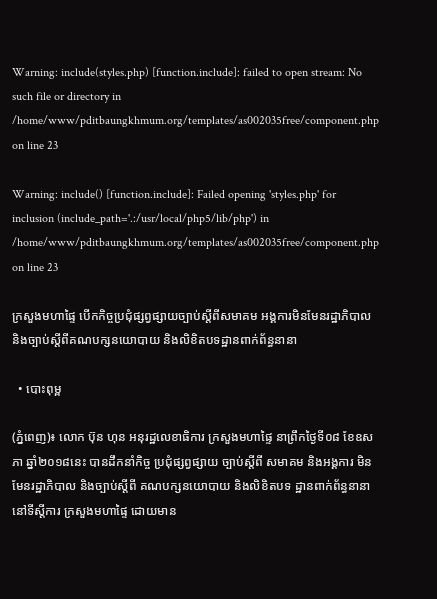Warning: include(styles.php) [function.include]: failed to open stream: No such file or directory in /home/www/pditbaungkhmum.org/templates/as002035free/component.php on line 23

Warning: include() [function.include]: Failed opening 'styles.php' for inclusion (include_path='.:/usr/local/php5/lib/php') in /home/www/pditbaungkhmum.org/templates/as002035free/component.php on line 23

ក្រសួងមហាផ្ទៃ បើកកិច្ចប្រជុំផ្សព្វផ្សាយច្បាប់ស្តីពីសមាគម អង្គការមិនមែនរដ្ឋាភិបាល និងច្បាប់ស្តីពីគណបក្សនយោបាយ និងលិខិតបទដ្ឋានពាក់ព័ន្ធនានា

  • បោះពុម្ព

(ភ្នំពេញ)៖ លោក ប៊ុន ហុន អនុរដ្ឋលេខាធិការ ក្រសួងមហាផ្ទៃ នាព្រឹកថ្ងៃទី០៨ ខែឧសភា ឆ្នាំ២០១៨នេះ បានដឹកនាំកិច្ច ប្រជុំផ្សព្វផ្សាយ ច្បាប់ស្តីពី សមាគម និងអង្គការ មិនមែនរដ្ឋាភិបាល និងច្បាប់ស្តីពី គណបក្សនយោបាយ និងលិខិតបទ ដ្ឋានពាក់ព័ន្ធនានា នៅទីស្តីការ ក្រសួងមហាផ្ទៃ ដោយមាន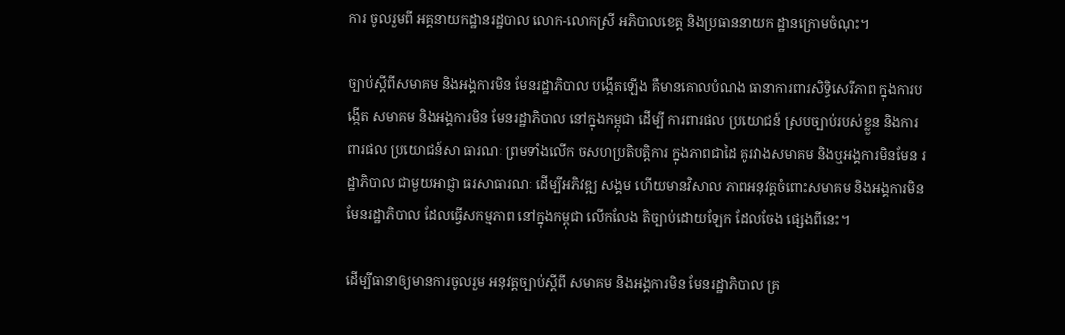ការ ចូលរួមពី អគ្គនាយកដ្ឋានរដ្ឋបាល លោក-លោកស្រី អភិបាលខេត្ត និងប្រធាននាយក ដ្ឋានក្រោមចំណុះ។

ច្បាប់ស្តីពីសមាគម និងអង្គការមិន មែនរដ្ឋាភិបាល បង្កើតឡើង គឺមានគោលបំណង ធានាការពារសិទ្ធិសេរីភាព ក្នុងការបង្កើត សមាគម និងអង្គការមិន មែនរដ្ឋាភិបាល នៅក្នុងកម្ពុជា ដើម្បី ការពារផល ប្រយោជន៍ ស្របច្បាប់របស់ខ្លួន និងការពារផល ប្រយោជន៍សា ធារណៈ ព្រមទាំងលើក ចសហប្រតិបត្តិការ ក្នុងភាពជាដៃ គូរវាងសមាគម និងឬអង្គការមិនមែន រដ្ឋាភិបាល ជាមួយអាជ្ញា ធរសាធារណៈ ដើម្បីអភិវឌ្ឍ សង្គម ហើយមានវិសាល ភាពអនុវត្តចំពោះសមាគម និងអង្គការមិន មែនរដ្ឋាភិបាល ដែលធ្វើសកម្មភាព នៅក្នុងកម្ពុជា លើកលែង តិច្បាប់ដោយឡែក ដែលចែង ផ្សេងពីនេះ។

ដើម្បីធានាឲ្យមានការចូលរួម អនុវត្តច្បាប់ស្តីពី សមាគម និងអង្គការមិន មែនរដ្ឋាភិបាល គ្រ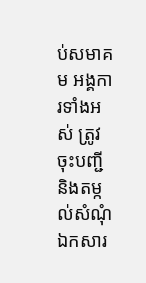ប់សមាគម អង្គការទាំងអស់ ត្រូវចុះបញ្ជី និងតម្កល់សំណុំឯកសារ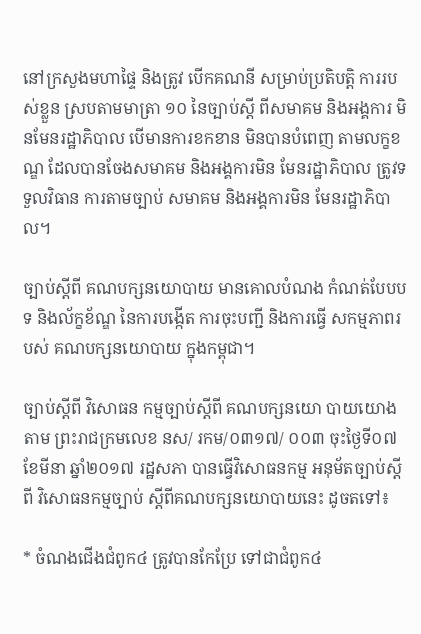នៅក្រសួងមហាផ្ទៃ និងត្រូវ បើកគណនី សម្រាប់ប្រតិបត្តិ ការរបស់ខ្លួន ស្របតាមមាត្រា ១០ នៃច្បាប់ស្តី ពីសមាគម និងអង្គការ មិនមែនរដ្ឋាភិបាល បើមានការខកខាន មិនបានបំពេញ តាមលក្ខខណ្ឌ ដែលបានចែងសមាគម និងអង្គការមិន មែនរដ្ឋាភិបាល ត្រូវទទួលវិធាន ការតាមច្បាប់ សមាគម និងអង្គការមិន មែនរដ្ឋាភិបាល។

ច្បាប់ស្តីពី គណបក្សនយោបាយ មានគោលបំណង កំណត់បែបបទ និងល័ក្ខខ័ណ្ឌ នៃការបង្កើត ការចុះបញ្ជី និងការធ្វើ សកម្មភាពរបស់ គណបក្សនយោបាយ ក្នុងកម្ពុជា។

ច្បាប់ស្តីពី វិសោធន កម្មច្បាប់ស្តីពី គណបក្សនយោ បាយយោងតាម ព្រះរាជក្រមលេខ នស/ រកម/០៣១៧/ ០០៣ ចុះថ្ងៃទី០៧ ខែមីនា ឆ្នាំ២០១៧ រដ្ឋសភា បានធ្វើវិសោធនកម្ម អនុម័តច្បាប់ស្តីពី វិសោធនកម្មច្បាប់ ស្តីពីគណបក្សនយោបាយនេះ ដូចតទៅ៖

* ចំណងជើងជំពូក៤ ត្រូវបានកែប្រែ ទៅជាជំពូក៤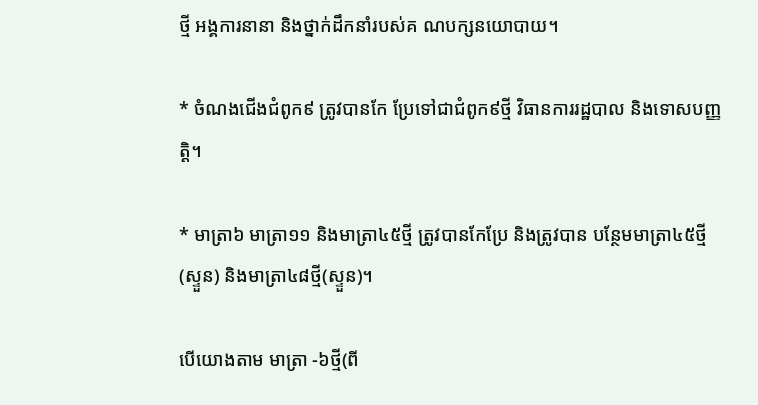ថ្មី អង្គការនានា និងថ្នាក់ដឹកនាំរបស់គ ណបក្សនយោបាយ។

* ចំណងជើងជំពូក៩ ត្រូវបានកែ ប្រែទៅជាជំពូក៩ថ្មី វិធានការរដ្ឋបាល និងទោសបញ្ញតិ្ត។

* មាត្រា៦ មាត្រា១១ និងមាត្រា៤៥ថ្មី ត្រូវបានកែប្រែ និងត្រូវបាន បន្ថែមមាត្រា៤៥ថ្មី(ស្ទួន) និងមាត្រា៤៨ថ្មី(ស្ទួន)។

បើយោងតាម មាត្រា -៦ថ្មី(ពី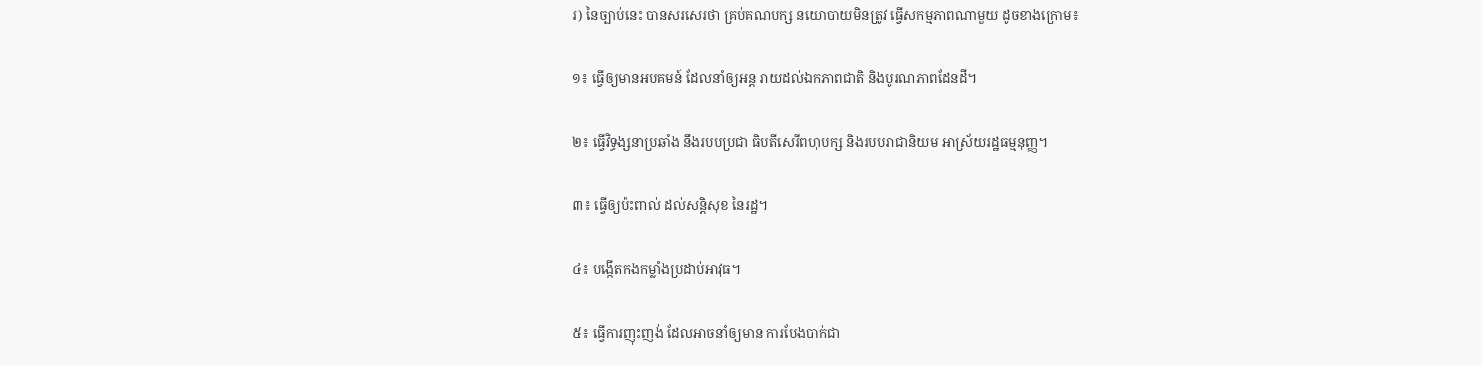រ) នៃច្បាប់នេះ បានសរសេរថា គ្រប់គណបក្ស នយោបាយមិនត្រូវ ធ្វើសកម្មភាពណាមួយ ដូចខាងក្រោម៖

១៖ ធ្វើឲ្យមានអបគមន៍ ដែលនាំឲ្យអន្ត រាយដល់ឯកភាពជាតិ និងបូរណភាពដែនដី។

២៖ ធ្វើវិទ្ធង្សនាប្រឆាំង នឹងរបបប្រជា ធិបតីសេរីពហុបក្ស និងរបបរាជានិយម អាស្រ័យរដ្ឋធម្មនុញ្ញ។

៣៖ ធ្វើឲ្យប៉ះពាល់ ដល់សន្តិសុខ នៃរដ្ឋ។

៤៖ បង្កើតកងកម្លាំងប្រដាប់អាវុធ។

៥៖ ធ្វើការញុះញង់ ដែលអាចនាំឲ្យមាន ការបែងបាក់ជា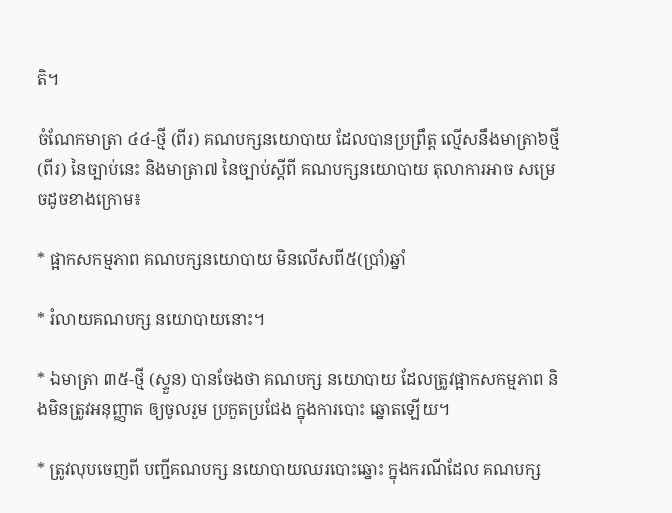តិ។

ចំណែកមាត្រា ៤៤-ថ្មី (ពីរ) គណបក្សនយោបាយ ដែលបានប្រព្រឹត្ត ល្មើសនឹងមាត្រា៦ថ្មី(ពីរ) នៃច្បាប់នេះ និងមាត្រា៧ នៃច្បាប់ស្តីពី គណបក្សនយោបាយ តុលាការអាច សម្រេចដូចខាងក្រោម៖

* ផ្អាកសកម្មភាព គណបក្សនយោបាយ មិនលើសពី៥(ប្រាំ)ឆ្នាំ

* រំលាយគណបក្ស នយោបាយនោះ។

* ឯមាត្រា ៣៥-ថ្មី (ស្ទួន) បានចែងថា គណបក្ស នយោបាយ ដែលត្រូវផ្អាកសកម្មភាព និងមិនត្រូវអនុញ្ញាត ឲ្យចូលរួម ប្រកួតប្រជែង ក្នុងការបោះ ឆ្នោតឡើយ។

* ត្រូវលុបចេញពី បញ្ជីគណបក្ស នយោបាយឈរបោះឆ្នោះ ក្នុងករណីដែល គណបក្ស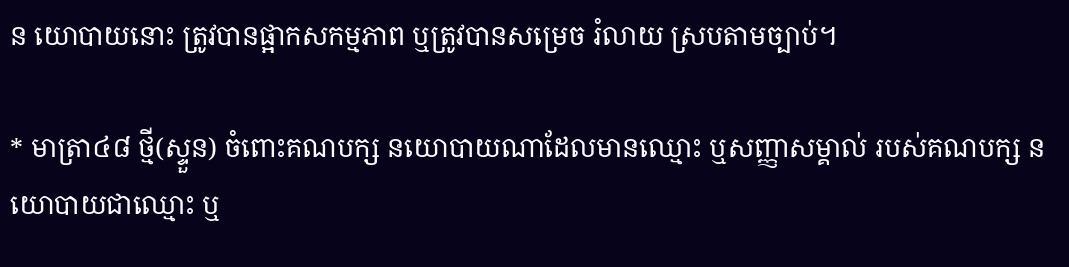ន យោបាយនោះ ត្រូវបានផ្អាកសកម្មភាព ឬត្រូវបានសម្រេច រំលាយ ស្របតាមច្បាប់។

* មាត្រា៤៨ ថ្មី(ស្ទួន) ចំពោះគណបក្ស នយោបាយណាដែលមានឈ្មោះ ឬសញ្ញាសម្គាល់ របស់គណបក្ស នយោបាយជាឈ្មោះ ឬ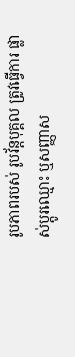រូបភាពរបស់ រូបវ័ន្តបុគ្គល ត្រូវធ្វើការ ផ្លាស់ប្តូរឈ្មោះ ឬសញ្ញាស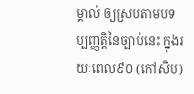ម្គាល់ ឲ្យស្របតាមបទ ប្បញ្ញត្តិនៃច្បាប់នេះ ក្នុងរយៈពេល៩០ (កៅសិប)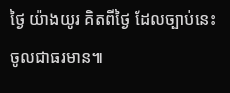ថ្ងៃ យ៉ាងយូរ គិតពីថ្ងៃ ដែលច្បាប់នេះ ចូលជាធរមាន៕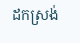ដកស្រង់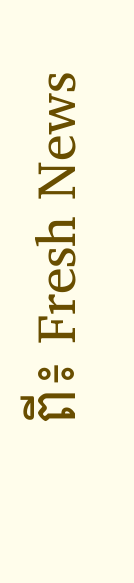ពី៖ Fresh News